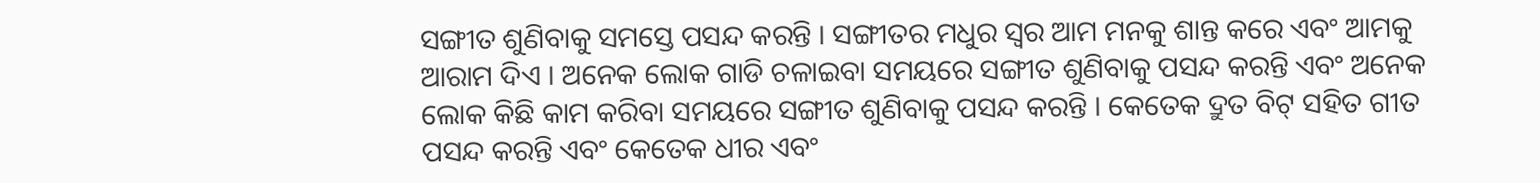ସଙ୍ଗୀତ ଶୁଣିବାକୁ ସମସ୍ତେ ପସନ୍ଦ କରନ୍ତି । ସଙ୍ଗୀତର ମଧୁର ସ୍ୱର ଆମ ମନକୁ ଶାନ୍ତ କରେ ଏବଂ ଆମକୁ ଆରାମ ଦିଏ । ଅନେକ ଲୋକ ଗାଡି ଚଳାଇବା ସମୟରେ ସଙ୍ଗୀତ ଶୁଣିବାକୁ ପସନ୍ଦ କରନ୍ତି ଏବଂ ଅନେକ ଲୋକ କିଛି କାମ କରିବା ସମୟରେ ସଙ୍ଗୀତ ଶୁଣିବାକୁ ପସନ୍ଦ କରନ୍ତି । କେତେକ ଦ୍ରୁତ ବିଟ୍ ସହିତ ଗୀତ ପସନ୍ଦ କରନ୍ତି ଏବଂ କେତେକ ଧୀର ଏବଂ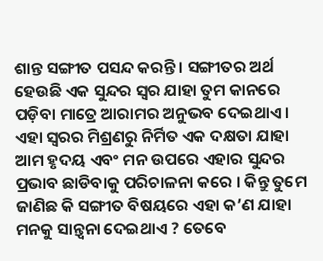ଶାନ୍ତ ସଙ୍ଗୀତ ପସନ୍ଦ କରନ୍ତି । ସଙ୍ଗୀତର ଅର୍ଥ ହେଉଛି ଏକ ସୁନ୍ଦର ସ୍ୱର ଯାହା ତୁମ କାନରେ ପଡ଼ିବା ମାତ୍ରେ ଆରାମର ଅନୁଭବ ଦେଇଥାଏ । ଏହା ସ୍ୱରର ମିଶ୍ରଣରୁ ନିର୍ମିତ ଏକ ଦକ୍ଷତା ଯାହା ଆମ ହୃଦୟ ଏବଂ ମନ ଉପରେ ଏହାର ସୁନ୍ଦର ପ୍ରଭାବ ଛାଡିବାକୁ ପରିଚାଳନା କରେ । କିନ୍ତୁ ତୁମେ ଜାଣିଛ କି ସଙ୍ଗୀତ ବିଷୟରେ ଏହା କ’ଣ ଯାହା ମନକୁ ସାନ୍ତ୍ୱନା ଦେଇଥାଏ ? ତେବେ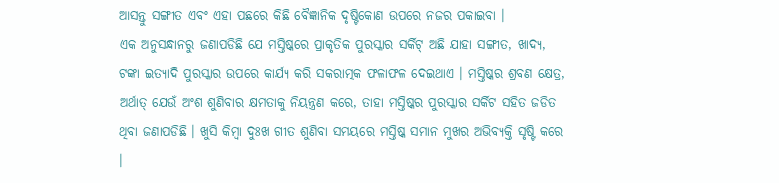ଆସନ୍ତୁ ସଙ୍ଗୀତ ଏବଂ ଏହା ପଛରେ କିଛି ବୈଜ୍ଞାନିକ ଦୃଷ୍ଟିକୋଣ ଉପରେ ନଜର ପକାଇବା ।
ଏକ ଅନୁସନ୍ଧାନରୁ ଜଣାପଡିଛି ଯେ ମସ୍ତିଷ୍କରେ ପ୍ରାକୃତିକ ପୁରସ୍କାର ସର୍କିଟ୍ ଅଛି ଯାହା ସଙ୍ଗୀତ, ଖାଦ୍ୟ, ଟଙ୍କା ଇତ୍ୟାଦି ପୁରସ୍କାର ଉପରେ କାର୍ଯ୍ୟ କରି ସକରାତ୍ମକ ଫଳାଫଳ ଦେଇଥାଏ । ମସ୍ତିଷ୍କର ଶ୍ରବଣ କ୍ଷେତ୍ର, ଅର୍ଥାତ୍ ଯେଉଁ ଅଂଶ ଶୁଣିବାର କ୍ଷମତାକୁ ନିୟନ୍ତ୍ରଣ କରେ, ତାହା ମସ୍ତିଷ୍କର ପୁରସ୍କାର ସର୍କିଟ ସହିତ ଜଡିତ ଥିବା ଜଣାପଡିଛି । ଖୁସି କିମ୍ବା ଦୁଃଖ ଗୀତ ଶୁଣିବା ସମୟରେ ମସ୍ତିଷ୍କ ସମାନ ମୁଖର ଅଭିବ୍ୟକ୍ତି ସୃଷ୍ଟି କରେ ।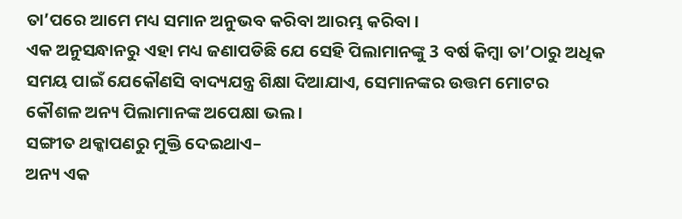ତା’ପରେ ଆମେ ମଧ୍ୟ ସମାନ ଅନୁଭବ କରିବା ଆରମ୍ଭ କରିବା ।
ଏକ ଅନୁସନ୍ଧାନରୁ ଏହା ମଧ୍ୟ ଜଣାପଡିଛି ଯେ ସେହି ପିଲାମାନଙ୍କୁ 3 ବର୍ଷ କିମ୍ବା ତା’ଠାରୁ ଅଧିକ ସମୟ ପାଇଁ ଯେକୌଣସି ବାଦ୍ୟଯନ୍ତ୍ର ଶିକ୍ଷା ଦିଆଯାଏ, ସେମାନଙ୍କର ଉତ୍ତମ ମୋଟର କୌଶଳ ଅନ୍ୟ ପିଲାମାନଙ୍କ ଅପେକ୍ଷା ଭଲ ।
ସଙ୍ଗୀତ ଥକ୍କାପଣରୁ ମୁକ୍ତି ଦେଇଥାଏ–
ଅନ୍ୟ ଏକ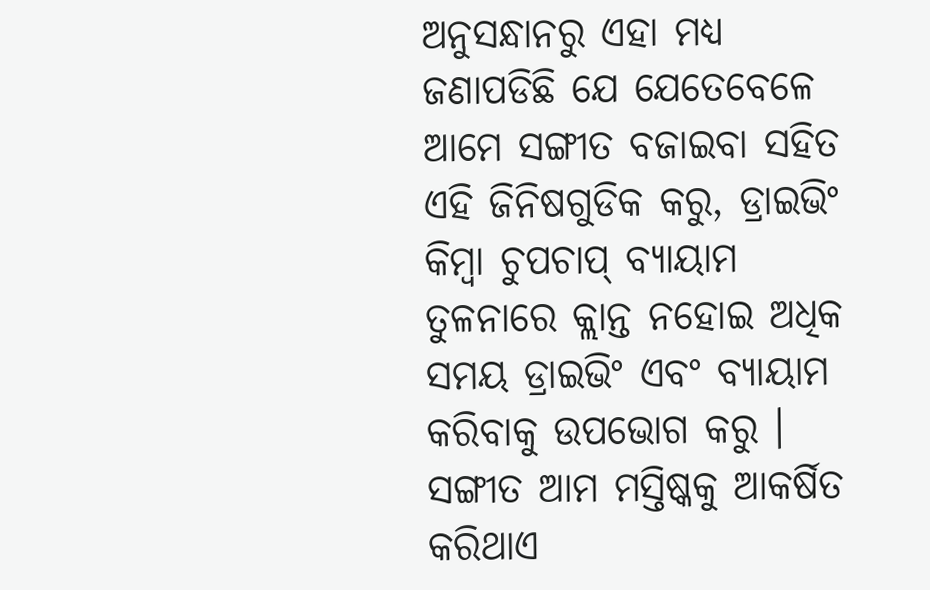ଅନୁସନ୍ଧାନରୁ ଏହା ମଧ୍ୟ ଜଣାପଡିଛି ଯେ ଯେତେବେଳେ ଆମେ ସଙ୍ଗୀତ ବଜାଇବା ସହିତ ଏହି ଜିନିଷଗୁଡିକ କରୁ, ଡ୍ରାଇଭିଂ କିମ୍ବା ଚୁପଚାପ୍ ବ୍ୟାୟାମ ତୁଳନାରେ କ୍ଲାନ୍ତ ନହୋଇ ଅଧିକ ସମୟ ଡ୍ରାଇଭିଂ ଏବଂ ବ୍ୟାୟାମ କରିବାକୁ ଉପଭୋଗ କରୁ । ସଙ୍ଗୀତ ଆମ ମସ୍ତିଷ୍କକୁ ଆକର୍ଷିତ କରିଥାଏ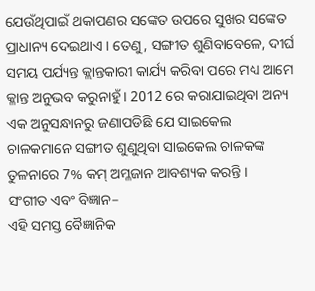ଯେଉଁଥିପାଇଁ ଥକାପଣର ସଙ୍କେତ ଉପରେ ସୁଖର ସଙ୍କେତ ପ୍ରାଧାନ୍ୟ ଦେଇଥାଏ । ତେଣୁ, ସଙ୍ଗୀତ ଶୁଣିବାବେଳେ, ଦୀର୍ଘ ସମୟ ପର୍ଯ୍ୟନ୍ତ କ୍ଲାନ୍ତକାରୀ କାର୍ଯ୍ୟ କରିବା ପରେ ମଧ୍ୟ ଆମେ କ୍ଳାନ୍ତ ଅନୁଭବ କରୁନାହୁଁ । 2012 ରେ କରାଯାଇଥିବା ଅନ୍ୟ ଏକ ଅନୁସନ୍ଧାନରୁ ଜଣାପଡିଛି ଯେ ସାଇକେଲ ଚାଳକମାନେ ସଙ୍ଗୀତ ଶୁଣୁଥିବା ସାଇକେଲ ଚାଳକଙ୍କ ତୁଳନାରେ 7% କମ୍ ଅମ୍ଳଜାନ ଆବଶ୍ୟକ କରନ୍ତି ।
ସଂଗୀତ ଏବଂ ବିଜ୍ଞାନ–
ଏହି ସମସ୍ତ ବୈଜ୍ଞାନିକ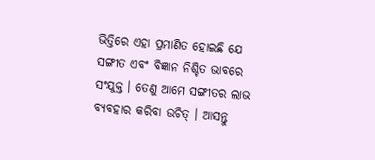ଭିତ୍ତିରେ ଏହା ପ୍ରମାଣିତ ହୋଇଛି ଯେ ସଙ୍ଗୀତ ଏବଂ ବିଜ୍ଞାନ ନିଶ୍ଚିତ ଭାବରେ ସଂଯୁକ୍ତ । ତେଣୁ ଆମେ ସଙ୍ଗୀତର ଲାଭ ବ୍ୟବହାର କରିବା ଉଚିତ୍ । ଆସନ୍ତୁ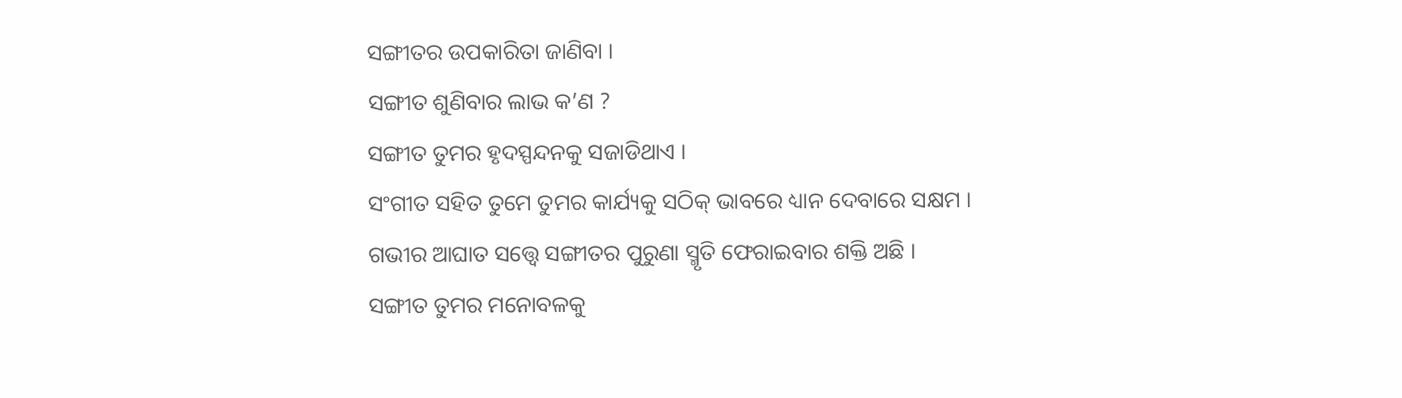ସଙ୍ଗୀତର ଉପକାରିତା ଜାଣିବା ।
ସଙ୍ଗୀତ ଶୁଣିବାର ଲାଭ କ’ଣ ?
ସଙ୍ଗୀତ ତୁମର ହୃଦସ୍ପନ୍ଦନକୁ ସଜାଡିଥାଏ ।
ସଂଗୀତ ସହିତ ତୁମେ ତୁମର କାର୍ଯ୍ୟକୁ ସଠିକ୍ ଭାବରେ ଧ୍ୟାନ ଦେବାରେ ସକ୍ଷମ ।
ଗଭୀର ଆଘାତ ସତ୍ତ୍ୱେ ସଙ୍ଗୀତର ପୁରୁଣା ସ୍ମୃତି ଫେରାଇବାର ଶକ୍ତି ଅଛି ।
ସଙ୍ଗୀତ ତୁମର ମନୋବଳକୁ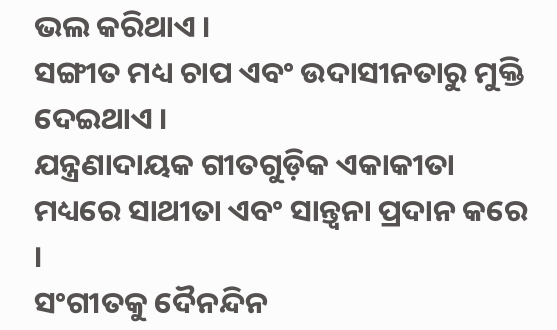ଭଲ କରିଥାଏ ।
ସଙ୍ଗୀତ ମଧ୍ୟ ଚାପ ଏବଂ ଉଦାସୀନତାରୁ ମୁକ୍ତି ଦେଇଥାଏ ।
ଯନ୍ତ୍ରଣାଦାୟକ ଗୀତଗୁଡ଼ିକ ଏକାକୀତା ମଧ୍ୟରେ ସାଥୀତା ଏବଂ ସାନ୍ତ୍ୱନା ପ୍ରଦାନ କରେ ।
ସଂଗୀତକୁ ଦୈନନ୍ଦିନ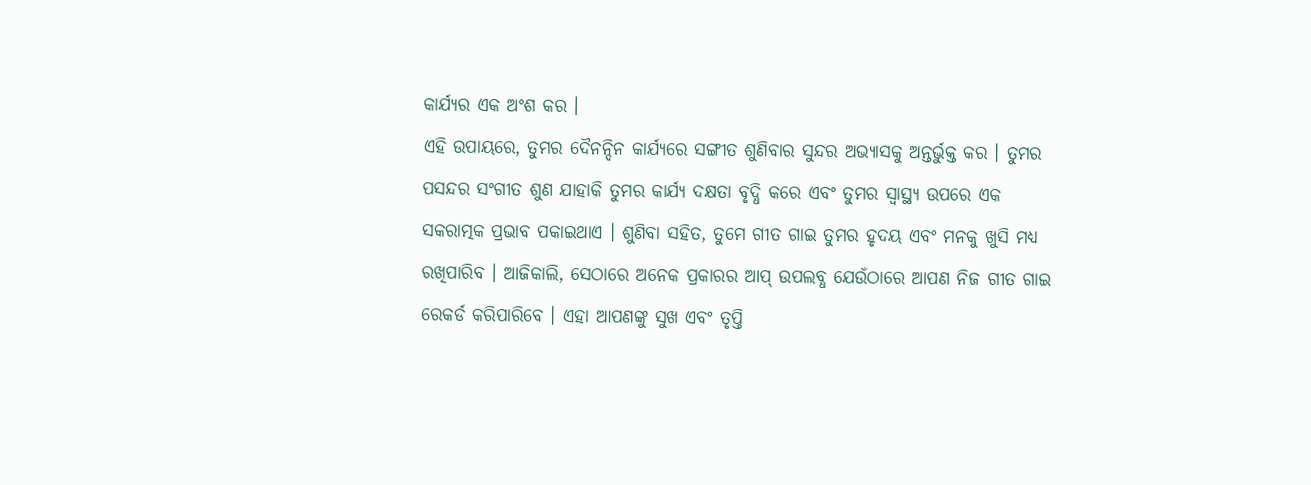କାର୍ଯ୍ୟର ଏକ ଅଂଶ କର ।
ଏହି ଉପାୟରେ, ତୁମର ଦୈନନ୍ଦିନ କାର୍ଯ୍ୟରେ ସଙ୍ଗୀତ ଶୁଣିବାର ସୁନ୍ଦର ଅଭ୍ୟାସକୁ ଅନ୍ତର୍ଭୁକ୍ତ କର । ତୁମର ପସନ୍ଦର ସଂଗୀତ ଶୁଣ ଯାହାକି ତୁମର କାର୍ଯ୍ୟ ଦକ୍ଷତା ବୃଦ୍ଧି କରେ ଏବଂ ତୁମର ସ୍ୱାସ୍ଥ୍ୟ ଉପରେ ଏକ ସକରାତ୍ମକ ପ୍ରଭାବ ପକାଇଥାଏ । ଶୁଣିବା ସହିତ, ତୁମେ ଗୀତ ଗାଇ ତୁମର ହୃଦୟ ଏବଂ ମନକୁ ଖୁସି ମଧ୍ୟ ରଖିପାରିବ । ଆଜିକାଲି, ସେଠାରେ ଅନେକ ପ୍ରକାରର ଆପ୍ ଉପଲବ୍ଧ ଯେଉଁଠାରେ ଆପଣ ନିଜ ଗୀତ ଗାଇ ରେକର୍ଡ କରିପାରିବେ । ଏହା ଆପଣଙ୍କୁ ସୁଖ ଏବଂ ତୃପ୍ତି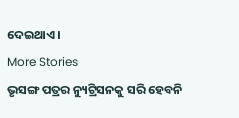ଦେଇଥାଏ ।
More Stories
ଭୃସଙ୍ଗ ପତ୍ରର ନ୍ୟୁଟ୍ରିସନକୁ ସରି ହେବନି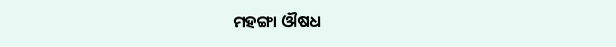ମହଙ୍ଗା ଔଷଧ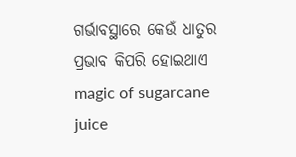ଗର୍ଭାବସ୍ଥାରେ କେଉଁ ଧାତୁର ପ୍ରଭାବ କିପରି ହୋଇଥାଏ
magic of sugarcane juice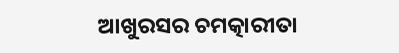ଆଖୁରସର ଚମତ୍କାରୀତା